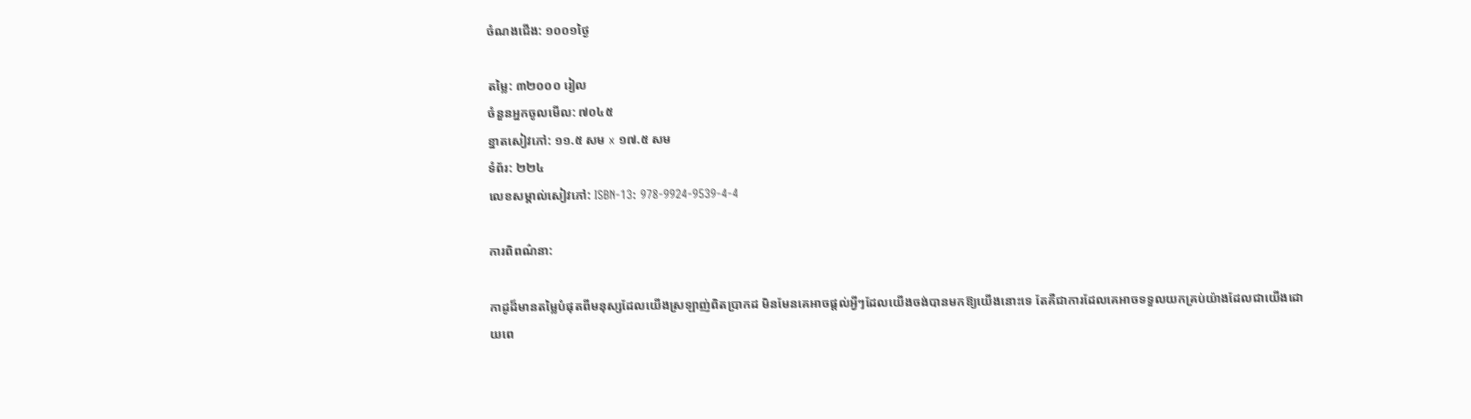ចំណងជើង: ១០០១ថ្ងៃ

តម្លៃ: ៣២០០០ រៀល
ចំនួនអ្នកចូលមើល: ៧០៤៥
ខ្នាតសៀវភៅ: ១១.៥ សម x ១៧.៥ សម
ទំព័រ: ២២៤
លេខសម្គាល់សៀវភៅ: ISBN-13: 978-9924-9539-4-4

ការពិពណ៌នា:

កាដូដ៏មានតម្លៃបំផុតពីមនុស្សដែលយើងស្រឡាញ់ពិតប្រាកដ មិនមែនគេអាចផ្តល់អ្វីៗដែលយើងចង់បានមកឱ្យយើងនោះទេ តែគឺជាការដែលគេអាចទទួលយកគ្រប់យ៉ាងដែលជាយើងដោយពេ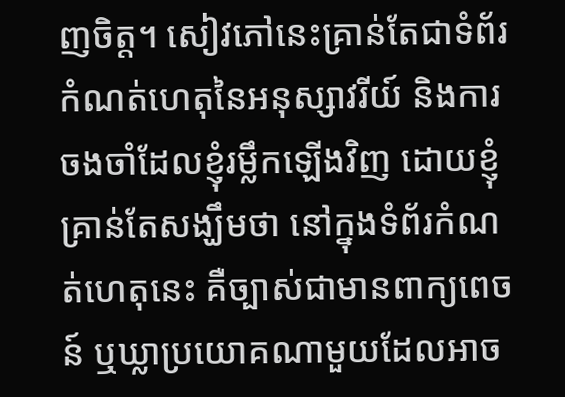ញចិត្ត។ សៀវភៅនេះគ្រាន់តែជាទំព័រកំណត់ហេតុនៃអនុស្សាវរីយ៍ និងការចងចាំដែលខ្ញុំរម្លឹកឡើងវិញ ដោយខ្ញុំគ្រាន់តែសង្ឃឹមថា នៅក្នុងទំព័រកំណត់ហេតុនេះ គឺច្បាស់ជាមានពាក្យពេចន៍ ឬឃ្លាប្រយោគណាមួយដែលអាច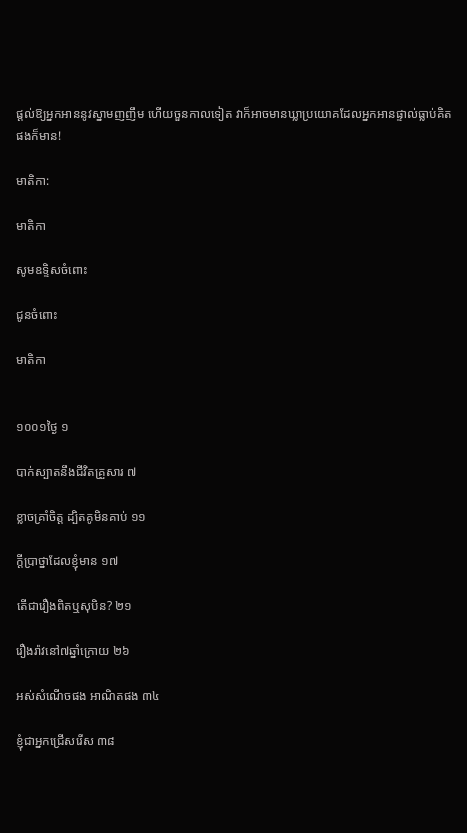ផ្តល់ឱ្យអ្នកអាននូវស្នាមញញឹម ហើយចួនកាលទៀត វាក៏អាចមានឃ្លាប្រយោគដែលអ្នកអានផ្ទាល់ធ្លាប់គិតផងក៏មាន!

មាតិកា:

មាតិកា

សូមឧទ្ទិសចំពោះ

ជូនចំពោះ

មាតិកា


១០០១ថ្ងៃ ១

បាក់ស្បាតនឹងជីវិតគ្រួសារ ៧

ខ្លាចគ្រាំចិត្ត ដ្បិតគូមិនគាប់ ១១

ក្ដីប្រាថ្នាដែលខ្ញុំមាន ១៧

តើជារឿងពិតឬសុបិន? ២១

រឿងរ៉ាវនៅ៧ឆ្នាំក្រោយ ២៦

អស់សំណើចផង អាណិតផង ៣៤

ខ្ញុំជាអ្នកជ្រើសរើស ៣៨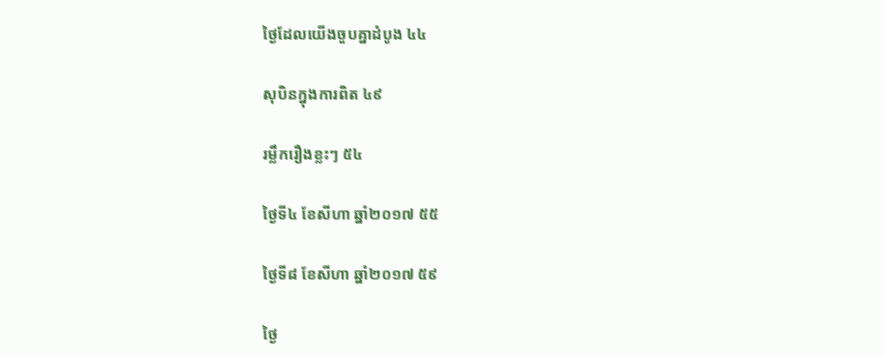ថ្ងៃដែលយើងចួបគ្នាដំបូង ៤៤

សុបិនក្នុងការពិត ៤៩

រម្លឹករឿងខ្លះៗ ៥៤

ថ្ងៃទី៤ ខែសីហា ឆ្នាំ២០១៧ ៥៥

ថ្ងៃទី៨ ខែសីហា ឆ្នាំ២០១៧ ៥៩

ថ្ងៃ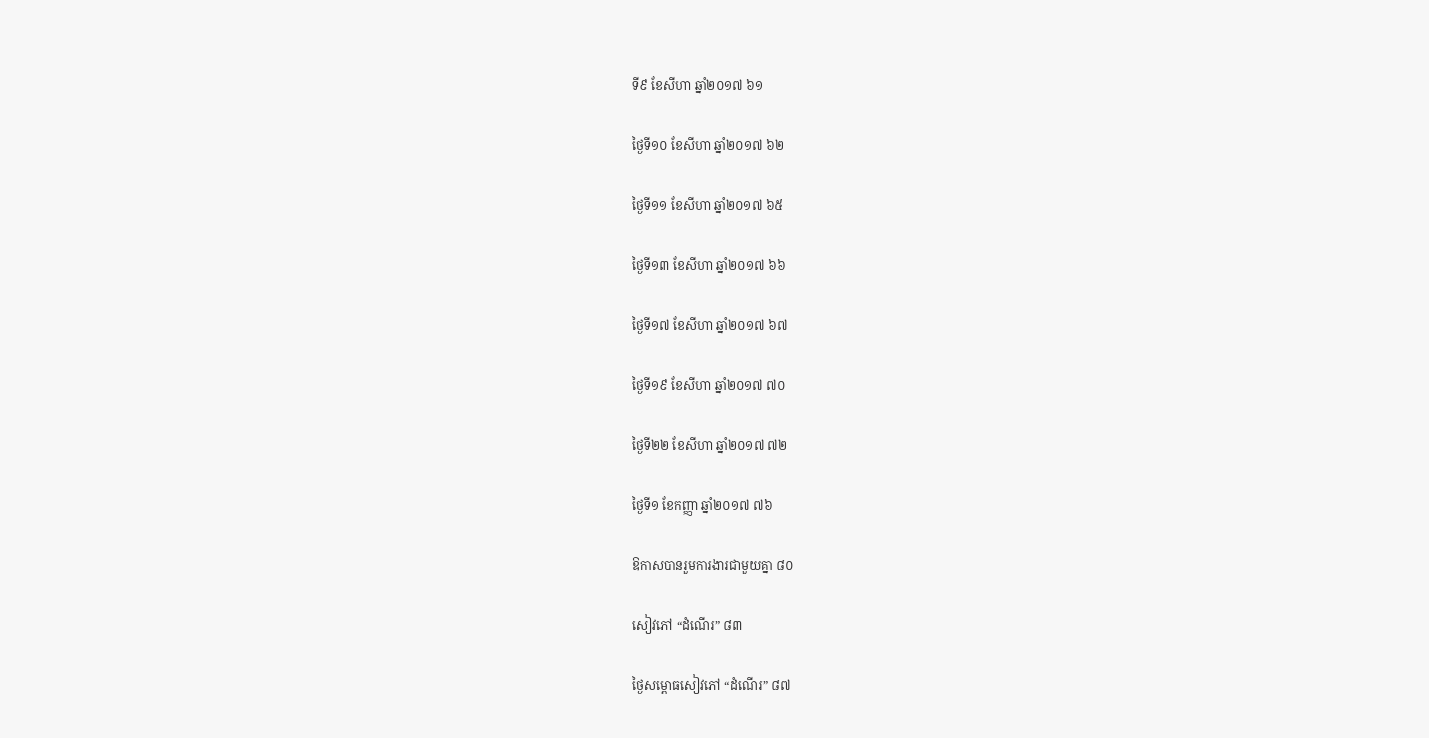ទី៩ ខែសីហា ឆ្នាំ២០១៧ ៦១

ថ្ងៃទី១០ ខែសីហា ឆ្នាំ២០១៧ ៦២

ថ្ងៃទី១១ ខែសីហា ឆ្នាំ២០១៧ ៦៥

ថ្ងៃទី១៣ ខែសីហា ឆ្នាំ២០១៧ ៦៦

ថ្ងៃទី១៧ ខែសីហា ឆ្នាំ២០១៧ ៦៧

ថ្ងៃទី១៩ ខែសីហា ឆ្នាំ២០១៧ ៧០

ថ្ងៃទី២២ ខែសីហា ឆ្នាំ២០១៧ ៧២

ថ្ងៃទី១ ខែកញ្ញា ឆ្នាំ២០១៧ ៧៦

ឱកាសបានរួមការងារជាមួយគ្នា ៨០

សៀវភៅ “ដំណើរ” ៨៣

ថ្ងៃសម្ពោធសៀវភៅ “ដំណើរ” ៨៧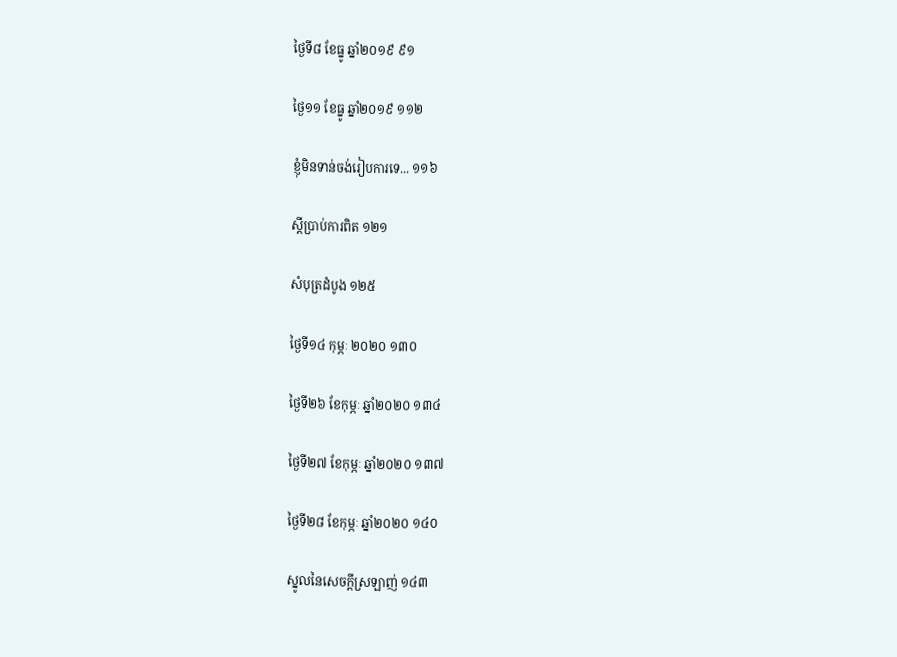ថ្ងៃទី៨ ខែធ្នូ ឆ្នាំ២០១៩ ៩១

ថ្ងៃ១១ ខែធ្នូ ឆ្នាំ២០១៩ ១១២

ខ្ញុំមិនទាន់ចង់រៀបការទេ... ១១៦

ស្ដីប្រាប់ការពិត ១២១

សំបុត្រដំបូង ១២៥

ថ្ងៃទី១៤ កុម្ភៈ ២០២០ ១៣០

ថ្ងៃទី២៦ ខែកុម្ភៈ ឆ្នាំ២០២០ ១៣៤

ថ្ងៃទី២៧ ខែកុម្ភៈ ឆ្នាំ២០២០ ១៣៧

ថ្ងៃទី២៨ ខែកុម្ភៈ ឆ្នាំ២០២០ ១៤០

ស្នូលនៃសេចក្ដីស្រឡាញ់ ១៤៣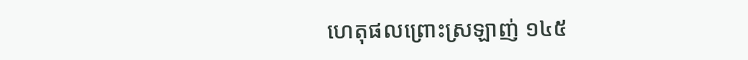ហេតុផលព្រោះស្រឡាញ់ ១៤៥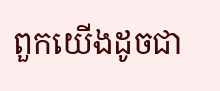ពួកយើងដូចជា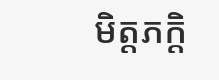មិត្តភក្ដិ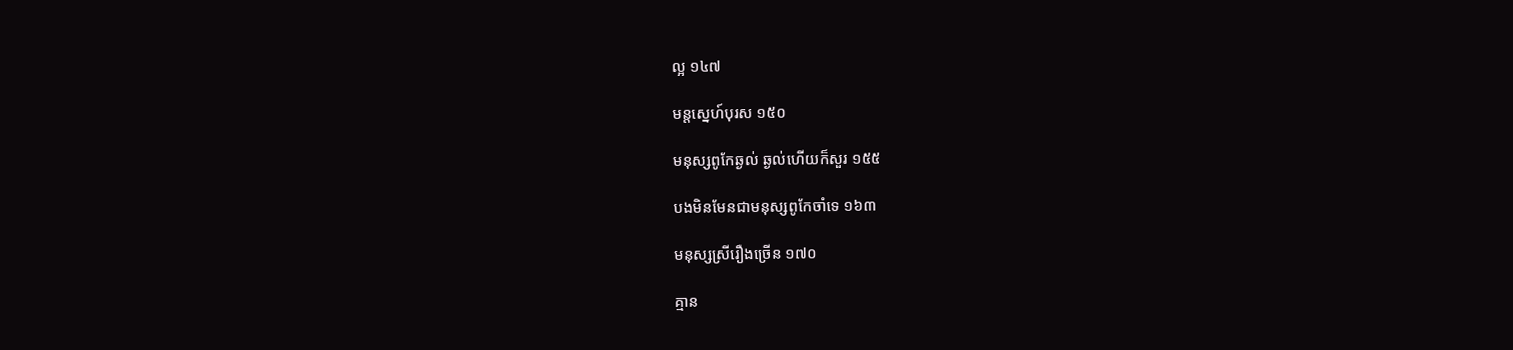ល្អ ១៤៧

មន្តស្នេហ៍បុរស ១៥០

មនុស្សពូកែឆ្ងល់ ឆ្ងល់ហើយក៏សួរ ១៥៥

បងមិនមែនជាមនុស្សពូកែចាំទេ ១៦៣

មនុស្សស្រីរឿងច្រើន ១៧០

គ្មាន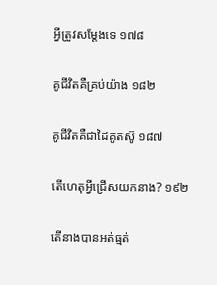អ្វីត្រូវសម្ដែងទេ ១៧៨

គូជីវិតគឺគ្រប់យ៉ាង ១៨២

គូជីវិតគឺជាដៃគូតស៊ូ ១៨៧

តើហេតុអ្វីជ្រើសយកនាង? ១៩២

តើនាងបានអត់ធ្មត់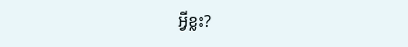អ្វីខ្លះ?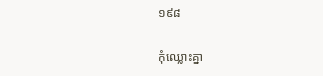១៩៨

កុំឈ្លោះគ្នា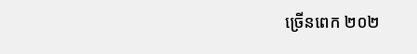ច្រើនពេក ២០២